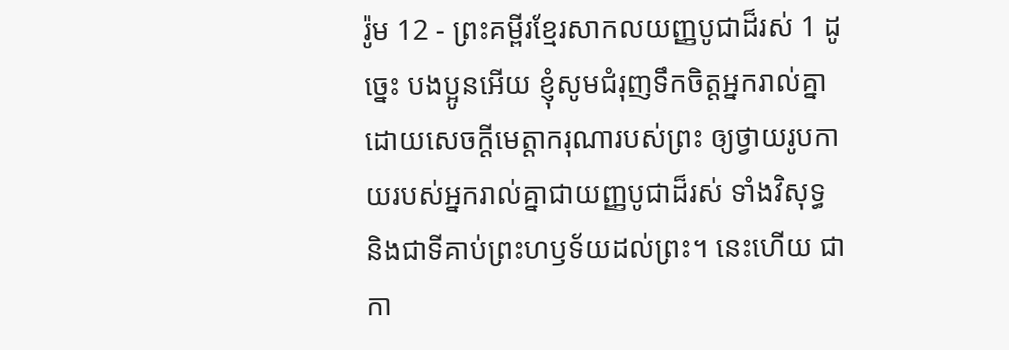រ៉ូម 12 - ព្រះគម្ពីរខ្មែរសាកលយញ្ញបូជាដ៏រស់ 1 ដូច្នេះ បងប្អូនអើយ ខ្ញុំសូមជំរុញទឹកចិត្តអ្នករាល់គ្នាដោយសេចក្ដីមេត្តាករុណារបស់ព្រះ ឲ្យថ្វាយរូបកាយរបស់អ្នករាល់គ្នាជាយញ្ញបូជាដ៏រស់ ទាំងវិសុទ្ធ និងជាទីគាប់ព្រះហឫទ័យដល់ព្រះ។ នេះហើយ ជាកា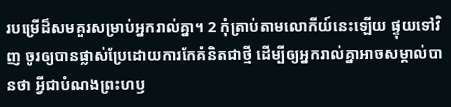របម្រើដ៏សមគួរសម្រាប់អ្នករាល់គ្នា។ 2 កុំត្រាប់តាមលោកីយ៍នេះឡើយ ផ្ទុយទៅវិញ ចូរឲ្យបានផ្លាស់ប្រែដោយការកែគំនិតជាថ្មី ដើម្បីឲ្យអ្នករាល់គ្នាអាចសម្គាល់បានថា អ្វីជាបំណងព្រះហឫ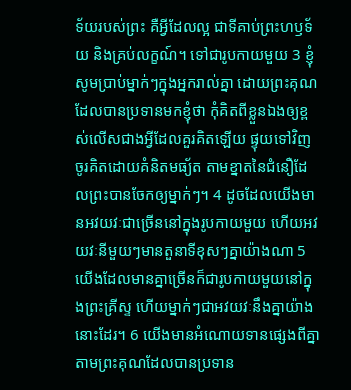ទ័យរបស់ព្រះ គឺអ្វីដែលល្អ ជាទីគាប់ព្រះហឫទ័យ និងគ្រប់លក្ខណ៍។ ទៅជារូបកាយមួយ 3 ខ្ញុំសូមប្រាប់ម្នាក់ៗក្នុងអ្នករាល់គ្នា ដោយព្រះគុណដែលបានប្រទានមកខ្ញុំថា កុំគិតពីខ្លួនឯងឲ្យខ្ពស់លើសជាងអ្វីដែលគួរគិតឡើយ ផ្ទុយទៅវិញ ចូរគិតដោយគំនិតមធ្យ័ត តាមខ្នាតនៃជំនឿដែលព្រះបានចែកឲ្យម្នាក់ៗ។ 4 ដូចដែលយើងមានអវយវៈជាច្រើននៅក្នុងរូបកាយមួយ ហើយអវយវៈនីមួយៗមានតួនាទីខុសៗគ្នាយ៉ាងណា 5 យើងដែលមានគ្នាច្រើនក៏ជារូបកាយមួយនៅក្នុងព្រះគ្រីស្ទ ហើយម្នាក់ៗជាអវយវៈនឹងគ្នាយ៉ាងនោះដែរ។ 6 យើងមានអំណោយទានផ្សេងពីគ្នា តាមព្រះគុណដែលបានប្រទាន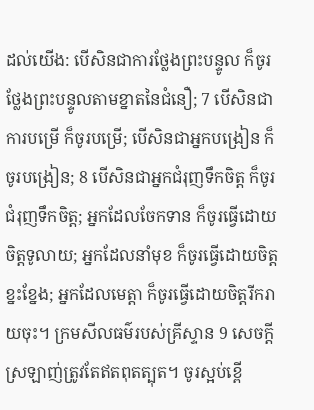ដល់យើង: បើសិនជាការថ្លែងព្រះបន្ទូល ក៏ចូរថ្លែងព្រះបន្ទូលតាមខ្នាតនៃជំនឿ; 7 បើសិនជាការបម្រើ ក៏ចូរបម្រើ; បើសិនជាអ្នកបង្រៀន ក៏ចូរបង្រៀន; 8 បើសិនជាអ្នកជំរុញទឹកចិត្ត ក៏ចូរជំរុញទឹកចិត្ត; អ្នកដែលចែកទាន ក៏ចូរធ្វើដោយចិត្តទូលាយ; អ្នកដែលនាំមុខ ក៏ចូរធ្វើដោយចិត្តខ្នះខ្នែង; អ្នកដែលមេត្តា ក៏ចូរធ្វើដោយចិត្តរីករាយចុះ។ ក្រមសីលធម៌របស់គ្រីស្ទាន 9 សេចក្ដីស្រឡាញ់ត្រូវតែឥតពុតត្បុត។ ចូរស្អប់ខ្ពើ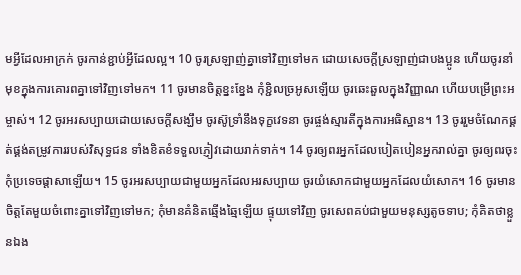មអ្វីដែលអាក្រក់ ចូរកាន់ខ្ជាប់អ្វីដែលល្អ។ 10 ចូរស្រឡាញ់គ្នាទៅវិញទៅមក ដោយសេចក្ដីស្រឡាញ់ជាបងប្អូន ហើយចូរនាំមុខក្នុងការគោរពគ្នាទៅវិញទៅមក។ 11 ចូរមានចិត្តខ្នះខ្នែង កុំខ្ជិលច្រអូសឡើយ ចូរឆេះឆួលក្នុងវិញ្ញាណ ហើយបម្រើព្រះអម្ចាស់។ 12 ចូរអរសប្បាយដោយសេចក្ដីសង្ឃឹម ចូរស៊ូទ្រាំនឹងទុក្ខវេទនា ចូរផ្ចង់ស្មារតីក្នុងការអធិស្ឋាន។ 13 ចូររួមចំណែកផ្គត់ផ្គង់តម្រូវការរបស់វិសុទ្ធជន ទាំងខិតខំទទួលភ្ញៀវដោយរាក់ទាក់។ 14 ចូរឲ្យពរអ្នកដែលបៀតបៀនអ្នករាល់គ្នា ចូរឲ្យពរចុះ កុំប្រទេចផ្ដាសាឡើយ។ 15 ចូរអរសប្បាយជាមួយអ្នកដែលអរសប្បាយ ចូរយំសោកជាមួយអ្នកដែលយំសោក។ 16 ចូរមានចិត្តតែមួយចំពោះគ្នាទៅវិញទៅមក; កុំមានគំនិតឆ្មើងឆ្មៃឡើយ ផ្ទុយទៅវិញ ចូរសេពគប់ជាមួយមនុស្សតូចទាប; កុំគិតថាខ្លួនឯង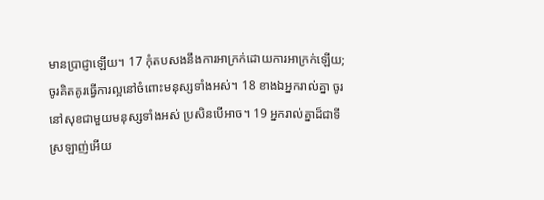មានប្រាជ្ញាឡើយ។ 17 កុំតបសងនឹងការអាក្រក់ដោយការអាក្រក់ឡើយ; ចូរគិតគូរធ្វើការល្អនៅចំពោះមនុស្សទាំងអស់។ 18 ខាងឯអ្នករាល់គ្នា ចូរនៅសុខជាមួយមនុស្សទាំងអស់ ប្រសិនបើអាច។ 19 អ្នករាល់គ្នាដ៏ជាទីស្រឡាញ់អើយ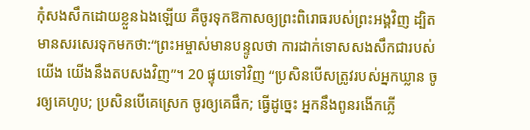កុំសងសឹកដោយខ្លួនឯងឡើយ គឺចូរទុកឱកាសឲ្យព្រះពិរោធរបស់ព្រះអង្គវិញ ដ្បិតមានសរសេរទុកមកថា:“ព្រះអម្ចាស់មានបន្ទូលថា ការដាក់ទោសសងសឹកជារបស់យើង យើងនឹងតបសងវិញ”។ 20 ផ្ទុយទៅវិញ “ប្រសិនបើសត្រូវរបស់អ្នកឃ្លាន ចូរឲ្យគេហូប; ប្រសិនបើគេស្រេក ចូរឲ្យគេផឹក; ធ្វើដូច្នេះ អ្នកនឹងពូនរងើកភ្លើ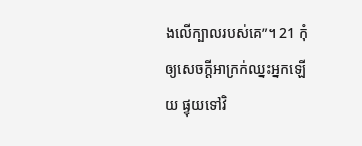ងលើក្បាលរបស់គេ”។ 21 កុំឲ្យសេចក្ដីអាក្រក់ឈ្នះអ្នកឡើយ ផ្ទុយទៅវិ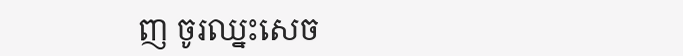ញ ចូរឈ្នះសេច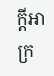ក្ដីអាក្រ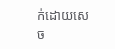ក់ដោយសេច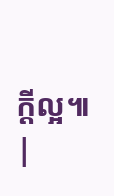ក្ដីល្អ៕ |